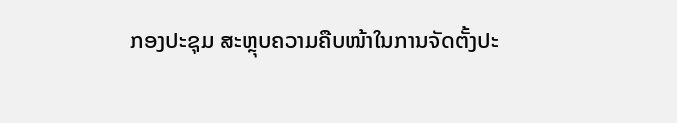ກອງປະຊຸມ ສະຫຼຸບຄວາມຄືບໜ້າໃນການຈັດຕັ້ງປະ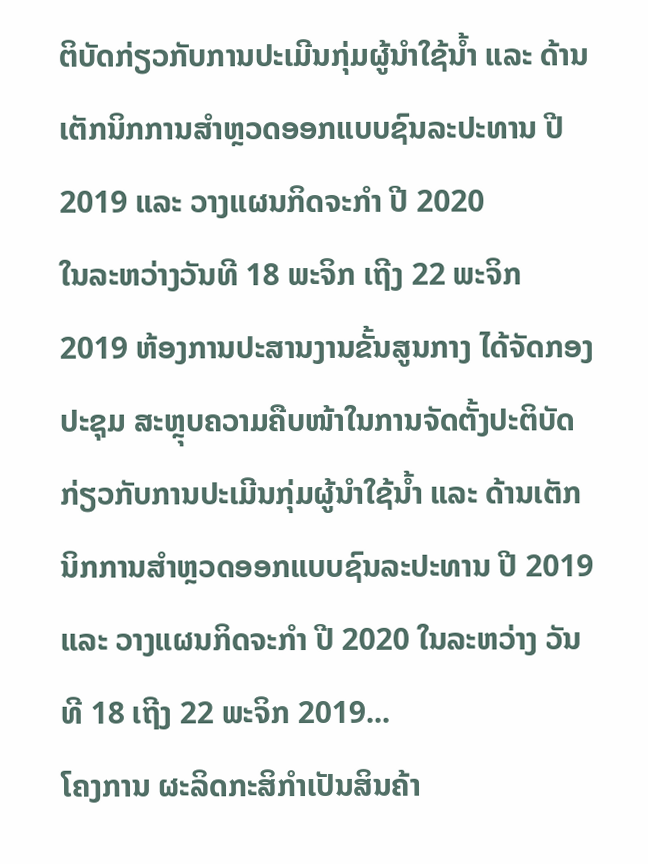ຕິບັດກ່ຽວກັບການປະເມີນກຸ່ມຜູ້ນຳໃຊ້ນ້ຳ ແລະ ດ້ານເຕັກນິກການສຳຫຼວດອອກແບບຊົນລະປະທານ ປີ 2019 ແລະ ວາງແຜນກິດຈະກຳ ປີ 2020
ໃນລະຫວ່າງວັນທີ 18 ພະຈິກ ເຖີງ 22 ພະຈິກ 2019 ຫ້ອງການປະສານງານຂັ້ນສູນກາງ ໄດ້ຈັດກອງປະຊຸມ ສະຫຼຸບຄວາມຄືບໜ້າໃນການຈັດຕັ້ງປະຕິບັດກ່ຽວກັບການປະເມີນກຸ່ມຜູ້ນຳໃຊ້ນ້ຳ ແລະ ດ້ານເຕັກນິກການສຳຫຼວດອອກແບບຊົນລະປະທານ ປີ 2019 ແລະ ວາງແຜນກິດຈະກຳ ປີ 2020 ໃນລະຫວ່າງ ວັນທີ 18 ເຖີງ 22 ພະຈິກ 2019...
ໂຄງການ ຜະລິດກະສິກຳເປັນສິນຄ້າ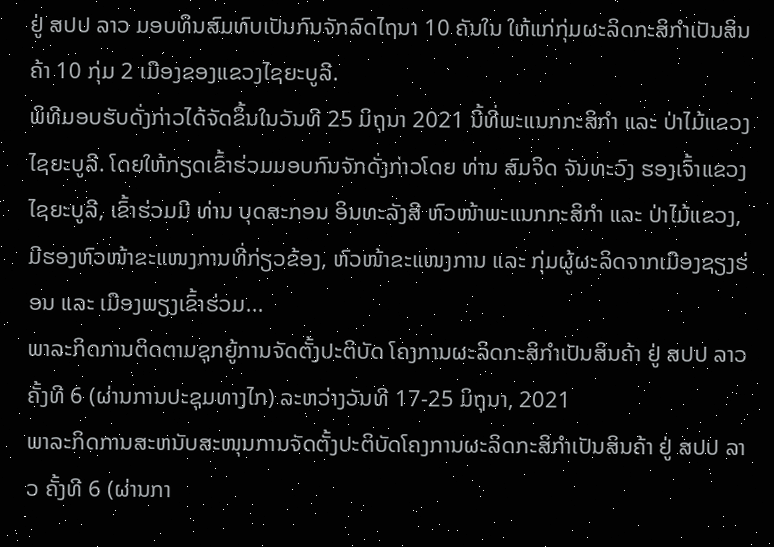ຢູ່ ສປປ ລາວ ມອບທຶນສົມທົບເປັນກົນຈັກລົດໄຖນາ 10 ຄັນໃນ ໃຫ້ແກ່ກຸ່ມຜະລິດກະສິກໍາເປັນສິນຄ້າ 10 ກຸ່ມ 2 ເມືອງຂອງແຂວງໄຊຍະບູລີ.
ພິທີມອບຮັບດັ່ງກ່າວໄດ້ຈັດຂຶ້ນໃນວັນທີ 25 ມິຖຸນາ 2021 ນີ້ທີ່ພະແນກກະສິກໍາ ແລະ ປ່າໄມ້ແຂວງໄຊຍະບູລີ. ໂດຍໃຫ້ກຽດເຂົ້າຮ່ວມມອບກົນຈັກດັ່ງກ່າວໂດຍ ທ່ານ ສົມຈິດ ຈັນທະວົງ ຮອງເຈົ້າແຂວງໄຊຍະບູລີ, ເຂົ້າຮ່ວມມີ ທ່ານ ບຸດສະກອນ ອິນທະລັງສີ ຫົວໜ້າພະແນກກະສິກໍາ ແລະ ປ່າໄມ້ແຂວງ, ມີຮອງຫົວໜ້າຂະແໜງການທີ່ກ່ຽວຂ້ອງ, ຫົວໜ້າຂະແໜງການ ແລະ ກຸ່ມຜູ້ຜະລິດຈາກເມືອງຊຽງຮ່ອນ ແລະ ເມືອງພຽງເຂົ້າຮ່ວມ...
ພາລະກິດການຕິດຕາມຊຸກຍູ້ການຈັດຕັ້ງປະຕິບັດ ໂຄງການຜະລິດກະສິກຳເປັນສິນຄ້າ ຢູ່ ສປປ ລາວ ຄັ້ງທີ 6 (ຜ່ານການປະຊຸມທາງໄກ) ລະຫວ່າງວັນທີ 17-25 ມິຖຸນາ, 2021
ພາລະກິດການສະຫນັບສະໜຸນການຈັດຕັ້ງປະຕິບັດໂຄງການຜະລິດກະສິກຳເປັນສິນຄ້າ ຢູ່ ສປປ ລາວ ຄັ້ງທີ 6 (ຜ່ານກາ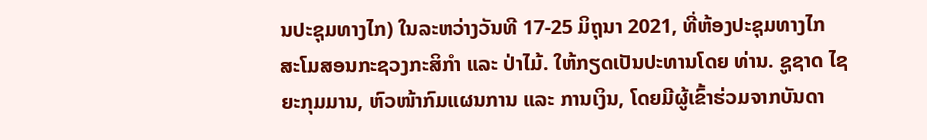ນປະຊຸມທາງໄກ) ໃນລະຫວ່າງວັນທີ 17-25 ມິຖຸນາ 2021, ທີ່ຫ້ອງປະຊຸມທາງໄກ ສະໂມສອນກະຊວງກະສິກຳ ແລະ ປ່າໄມ້. ໃຫ້ກຽດເປັນປະທານໂດຍ ທ່ານ. ຊູຊາດ ໄຊຍະກຸມມານ, ຫົວໜ້າກົມແຜນການ ແລະ ການເງິນ, ໂດຍມີຜູ້ເຂົ້າຮ່ວມຈາກບັນດາ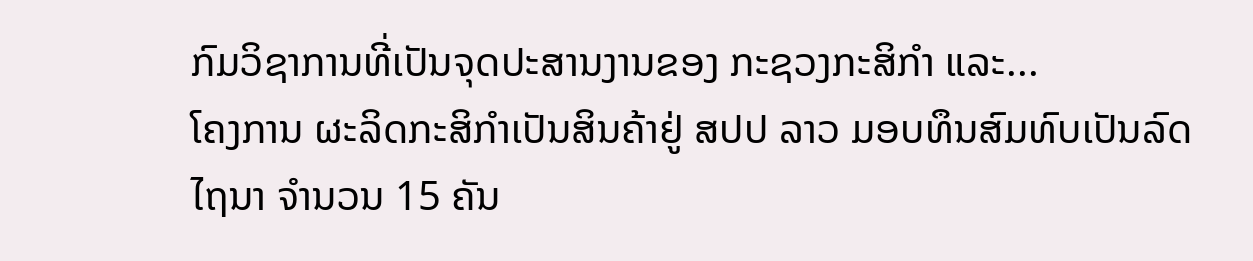ກົມວິຊາການທີ່ເປັນຈຸດປະສານງານຂອງ ກະຊວງກະສິກຳ ແລະ...
ໂຄງການ ຜະລິດກະສິກຳເປັນສິນຄ້າຢູ່ ສປປ ລາວ ມອບທຶນສົມທົບເປັນລົດໄຖນາ ຈຳນວນ 15 ຄັນ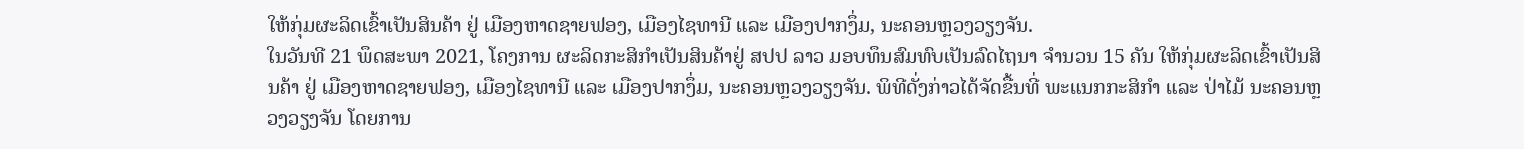ໃຫ້ກຸ່ມຜະລິດເຂົ້າເປັນສິນຄ້າ ຢູ່ ເມືອງຫາດຊາຍຟອງ, ເມືອງໄຊທານີ ແລະ ເມືອງປາກງຶ່ມ, ນະຄອນຫຼວງວຽງຈັນ.
ໃນວັນທີ 21 ພຶດສະພາ 2021, ໂຄງການ ຜະລິດກະສິກຳເປັນສິນຄ້າຢູ່ ສປປ ລາວ ມອບທຶນສົມທົບເປັນລົດໄຖນາ ຈຳນວນ 15 ຄັນ ໃຫ້ກຸ່ມຜະລິດເຂົ້າເປັນສິນຄ້າ ຢູ່ ເມືອງຫາດຊາຍຟອງ, ເມືອງໄຊທານີ ແລະ ເມືອງປາກງຶ່ມ, ນະຄອນຫຼວງວຽງຈັນ. ພິທີດັ່ງກ່າວໄດ້ຈັດຂື້ນທີ່ ພະແນກກະສິກຳ ແລະ ປ່າໄມ້ ນະຄອນຫຼວງວຽງຈັນ ໂດຍການ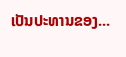ເປັນປະທານຂອງ...